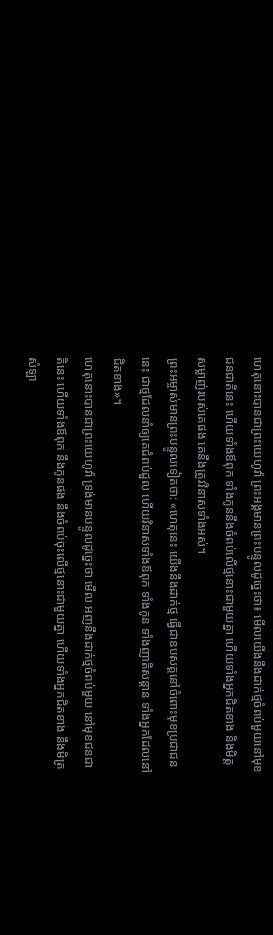ហេតុនោះបានជាព្រះយេហូវ៉ា ព្រះអង្គមានព្រះបន្ទូលដូច្នេះថា៖ មើលយើងនឹងដាក់ថ្មចំពប់មួយនៅមុខជនជាតិនេះ ហើយទាំងឪពុក ទាំងកូននឹងចំពប់លើថ្មនោះជាមួយគ្នា ហើយទាំងអ្នកជិតខាង និងមិត្តសម្លាញ់របស់គេផង គេនឹងត្រូវវិនាសទាំងអស់។
ព្រះអម្ចាស់មានព្រះបន្ទូលទៀតថា: «ហេតុនេះ យើងនឹងដាក់ថ្ម ធ្វើជាឧបសគ្គនៅចំពោះមុខប្រជាជននេះ ជាថ្មដែលនាំឲ្យគេជំពប់ដួល ហើយវិនាសទាំងឪពុក ទាំងកូន ទាំងញាតិសន្ដាន ទាំងអ្នកដែលនៅជិតខាង»។
ហេតុនោះបានជាព្រះយេហូវ៉ា ទ្រង់មានបន្ទូលដូច្នេះថា មើល អញនឹងដាក់ថ្មចំពប់មួយ នៅមុខជនជាតិនេះ ហើយទាំងឪពុក នឹងកូនផង នឹងចំពប់ចុះលើថ្មនោះជាមួយគ្នា ហើយទាំងអ្នកជិតខាង នឹងមិត្រសំឡា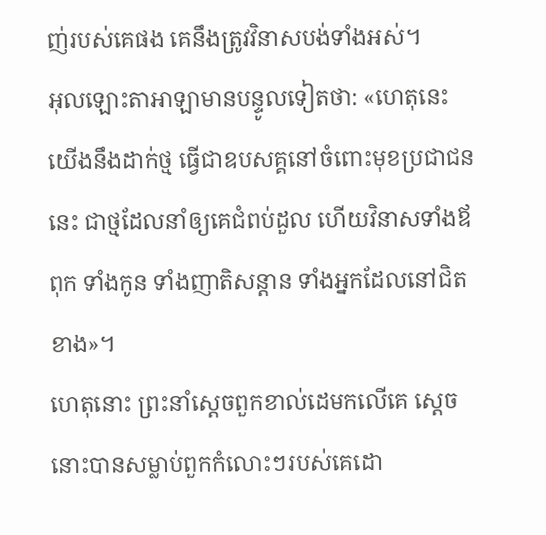ញ់របស់គេផង គេនឹងត្រូវវិនាសបង់ទាំងអស់។
អុលឡោះតាអាឡាមានបន្ទូលទៀតថា: «ហេតុនេះ យើងនឹងដាក់ថ្ម ធ្វើជាឧបសគ្គនៅចំពោះមុខប្រជាជននេះ ជាថ្មដែលនាំឲ្យគេជំពប់ដួល ហើយវិនាសទាំងឪពុក ទាំងកូន ទាំងញាតិសន្ដាន ទាំងអ្នកដែលនៅជិតខាង»។
ហេតុនោះ ព្រះនាំស្តេចពួកខាល់ដេមកលើគេ ស្តេចនោះបានសម្លាប់ពួកកំលោះៗរបស់គេដោ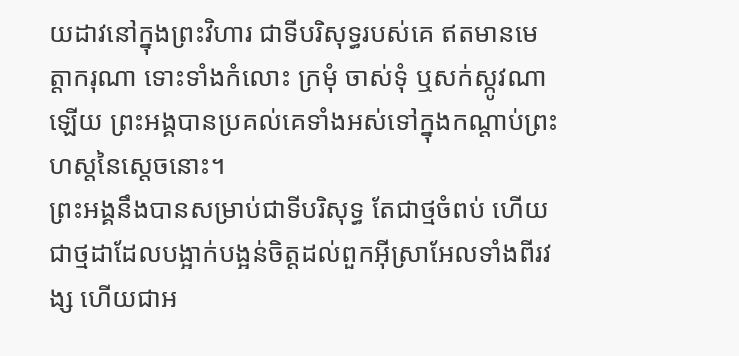យដាវនៅក្នុងព្រះវិហារ ជាទីបរិសុទ្ធរបស់គេ ឥតមានមេត្តាករុណា ទោះទាំងកំលោះ ក្រមុំ ចាស់ទុំ ឬសក់ស្កូវណាឡើយ ព្រះអង្គបានប្រគល់គេទាំងអស់ទៅក្នុងកណ្ដាប់ព្រះហស្តនៃស្តេចនោះ។
ព្រះអង្គនឹងបានសម្រាប់ជាទីបរិសុទ្ធ តែជាថ្មចំពប់ ហើយជាថ្មដាដែលបង្អាក់បង្អន់ចិត្តដល់ពួកអ៊ីស្រាអែលទាំងពីរវង្ស ហើយជាអ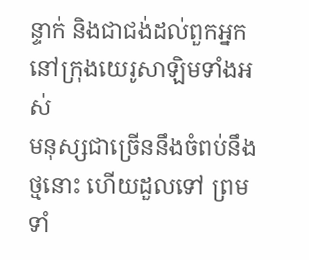ន្ទាក់ និងជាជង់ដល់ពួកអ្នកនៅក្រុងយេរូសាឡិមទាំងអស់
មនុស្សជាច្រើននឹងចំពប់នឹងថ្មនោះ ហើយដួលទៅ ព្រមទាំ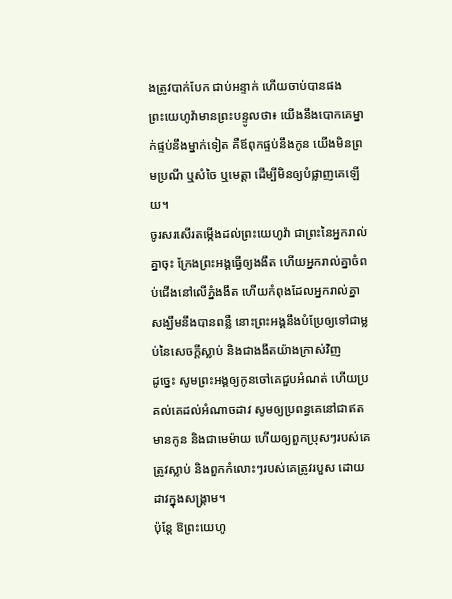ងត្រូវបាក់បែក ជាប់អន្ទាក់ ហើយចាប់បានផង
ព្រះយេហូវ៉ាមានព្រះបន្ទូលថា៖ យើងនឹងបោកគេម្នាក់ផ្ទប់នឹងម្នាក់ទៀត គឺឪពុកផ្ទប់នឹងកូន យើងមិនព្រមប្រណី ឬសំចៃ ឬមេត្តា ដើម្បីមិនឲ្យបំផ្លាញគេឡើយ។
ចូរសរសើរតម្កើងដល់ព្រះយេហូវ៉ា ជាព្រះនៃអ្នករាល់គ្នាចុះ ក្រែងព្រះអង្គធ្វើឲ្យងងឹត ហើយអ្នករាល់គ្នាចំពប់ជើងនៅលើភ្នំងងឹត ហើយកំពុងដែលអ្នករាល់គ្នាសង្ឃឹមនឹងបានពន្លឺ នោះព្រះអង្គនឹងបំប្រែឲ្យទៅជាម្លប់នៃសេចក្ដីស្លាប់ និងជាងងឹតយ៉ាងក្រាស់វិញ
ដូច្នេះ សូមព្រះអង្គឲ្យកូនចៅគេជួបអំណត់ ហើយប្រគល់គេដល់អំណាចដាវ សូមឲ្យប្រពន្ធគេនៅជាឥតមានកូន និងជាមេម៉ាយ ហើយឲ្យពួកប្រុសៗរបស់គេត្រូវស្លាប់ និងពួកកំលោះៗរបស់គេត្រូវរបួស ដោយដាវក្នុងសង្គ្រាម។
ប៉ុន្តែ ឱព្រះយេហូ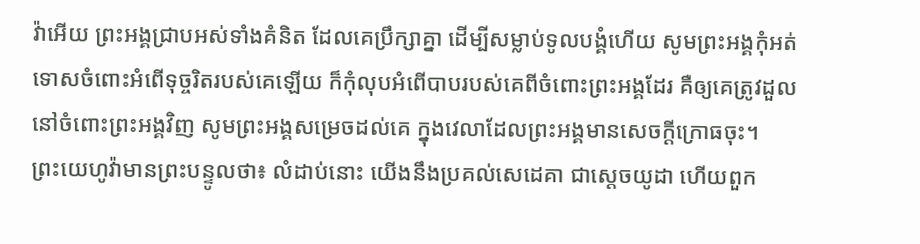វ៉ាអើយ ព្រះអង្គជ្រាបអស់ទាំងគំនិត ដែលគេប្រឹក្សាគ្នា ដើម្បីសម្លាប់ទូលបង្គំហើយ សូមព្រះអង្គកុំអត់ទោសចំពោះអំពើទុច្ចរិតរបស់គេឡើយ ក៏កុំលុបអំពើបាបរបស់គេពីចំពោះព្រះអង្គដែរ គឺឲ្យគេត្រូវដួលនៅចំពោះព្រះអង្គវិញ សូមព្រះអង្គសម្រេចដល់គេ ក្នុងវេលាដែលព្រះអង្គមានសេចក្ដីក្រោធចុះ។
ព្រះយេហូវ៉ាមានព្រះបន្ទូលថា៖ លំដាប់នោះ យើងនឹងប្រគល់សេដេគា ជាស្តេចយូដា ហើយពួក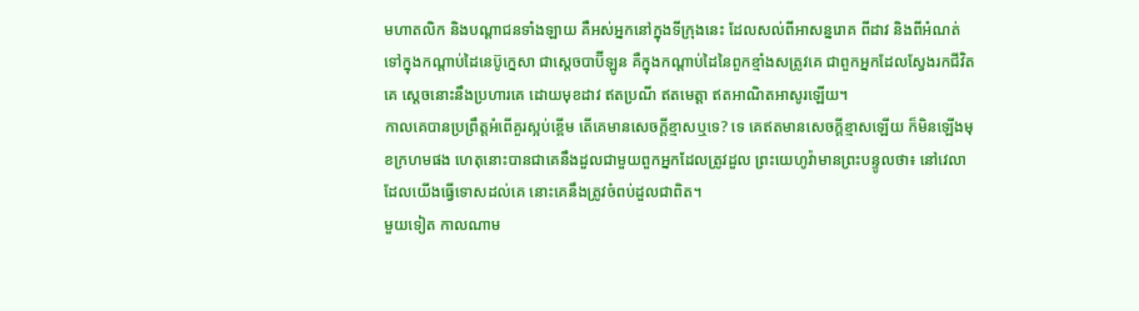មហាតលិក និងបណ្ដាជនទាំងឡាយ គឺអស់អ្នកនៅក្នុងទីក្រុងនេះ ដែលសល់ពីអាសន្នរោគ ពីដាវ និងពីអំណត់ ទៅក្នុងកណ្ដាប់ដៃនេប៊ូក្នេសា ជាស្តេចបាប៊ីឡូន គឺក្នុងកណ្ដាប់ដៃនៃពួកខ្មាំងសត្រូវគេ ជាពួកអ្នកដែលស្វែងរកជីវិតគេ ស្តេចនោះនឹងប្រហារគេ ដោយមុខដាវ ឥតប្រណី ឥតមេត្តា ឥតអាណិតអាសូរឡើយ។
កាលគេបានប្រព្រឹត្តអំពើគួរស្អប់ខ្ពើម តើគេមានសេចក្ដីខ្មាសឬទេ? ទេ គេឥតមានសេចក្ដីខ្មាសឡើយ ក៏មិនឡើងមុខក្រហមផង ហេតុនោះបានជាគេនឹងដួលជាមួយពួកអ្នកដែលត្រូវដួល ព្រះយេហូវ៉ាមានព្រះបន្ទូលថា៖ នៅវេលាដែលយើងធ្វើទោសដល់គេ នោះគេនឹងត្រូវចំពប់ដួលជាពិត។
មួយទៀត កាលណាម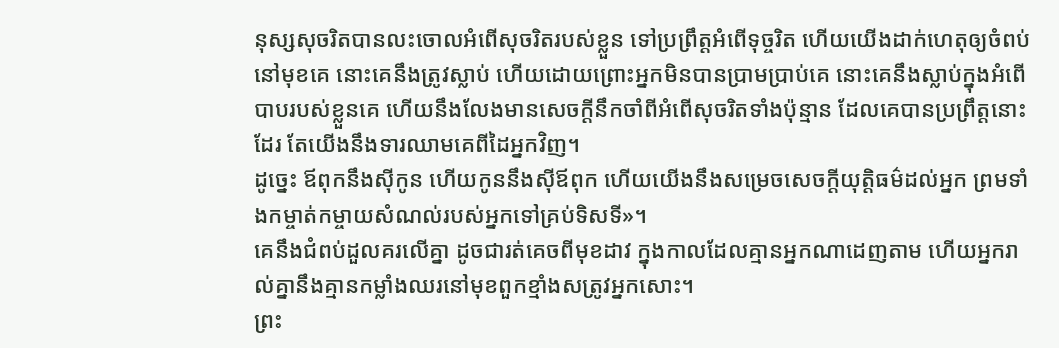នុស្សសុចរិតបានលះចោលអំពើសុចរិតរបស់ខ្លួន ទៅប្រព្រឹត្តអំពើទុច្ចរិត ហើយយើងដាក់ហេតុឲ្យចំពប់នៅមុខគេ នោះគេនឹងត្រូវស្លាប់ ហើយដោយព្រោះអ្នកមិនបានប្រាមប្រាប់គេ នោះគេនឹងស្លាប់ក្នុងអំពើបាបរបស់ខ្លួនគេ ហើយនឹងលែងមានសេចក្ដីនឹកចាំពីអំពើសុចរិតទាំងប៉ុន្មាន ដែលគេបានប្រព្រឹត្តនោះដែរ តែយើងនឹងទារឈាមគេពីដៃអ្នកវិញ។
ដូច្នេះ ឪពុកនឹងស៊ីកូន ហើយកូននឹងស៊ីឪពុក ហើយយើងនឹងសម្រេចសេចក្ដីយុត្តិធម៌ដល់អ្នក ព្រមទាំងកម្ចាត់កម្ចាយសំណល់របស់អ្នកទៅគ្រប់ទិសទី»។
គេនឹងជំពប់ដួលគរលើគ្នា ដូចជារត់គេចពីមុខដាវ ក្នុងកាលដែលគ្មានអ្នកណាដេញតាម ហើយអ្នករាល់គ្នានឹងគ្មានកម្លាំងឈរនៅមុខពួកខ្មាំងសត្រូវអ្នកសោះ។
ព្រះ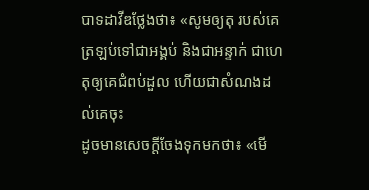បាទដាវីឌថ្លែងថា៖ «សូមឲ្យតុ របស់គេ ត្រឡប់ទៅជាអង្គប់ និងជាអន្ទាក់ ជាហេតុឲ្យគេជំពប់ដួល ហើយជាសំណងដល់គេចុះ
ដូចមានសេចក្តីចែងទុកមកថា៖ «មើ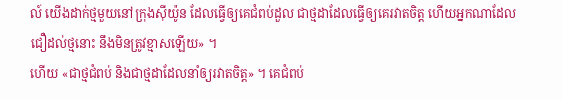ល៍ យើងដាក់ថ្មមួយនៅក្រុងស៊ីយ៉ូន ដែលធ្វើឲ្យគេជំពប់ដួល ជាថ្មដាដែលធ្វើឲ្យគេរវាតចិត្ត ហើយអ្នកណាដែលជឿដល់ថ្មនោះ នឹងមិនត្រូវខ្មាសឡើយ» ។
ហើយ «ជាថ្មជំពប់ និងជាថ្មដាដែលនាំឲ្យរវាតចិត្ត» ។ គេជំពប់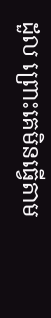ដួល ព្រោះគេមិនធ្វើតាម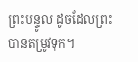ព្រះបន្ទូល ដូចដែលព្រះបានតម្រូវទុក។